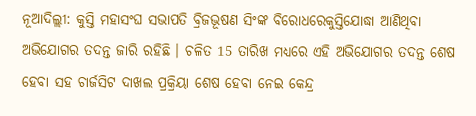ନୂଆଦିଲ୍ଲୀ: କୁସ୍ତି ମହାସଂଘ ସଭାପତି ବ୍ରିଜଭୂଷଣ ସିଂଙ୍କ ବିରୋଧରେକୁସ୍ତିଯୋଦ୍ଧା ଆଣିଥିବା ଅଭିଯୋଗର ତଦନ୍ତ ଜାରି ରହିଛି । ଚଳିତ 15 ତାରିଖ ମଧ୍ୟରେ ଏହି ଅଭିଯୋଗର ତଦନ୍ତ ଶେଷ ହେବା ସହ ଚାର୍ଜସିଟ ଦାଖଲ ପ୍ରକ୍ରିୟା ଶେଷ ହେବା ନେଇ କେନ୍ଦ୍ର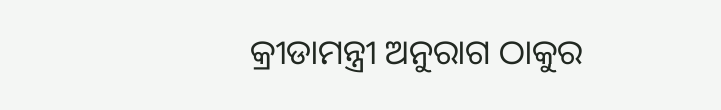କ୍ରୀଡାମନ୍ତ୍ରୀ ଅନୁରାଗ ଠାକୁର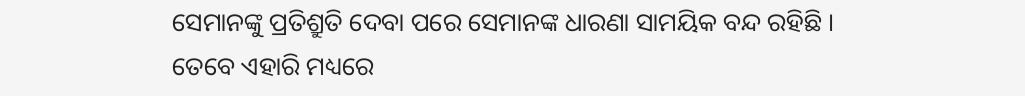ସେମାନଙ୍କୁ ପ୍ରତିଶ୍ରୁତି ଦେବା ପରେ ସେମାନଙ୍କ ଧାରଣା ସାମୟିକ ବନ୍ଦ ରହିଛି । ତେବେ ଏହାରି ମଧ୍ୟରେ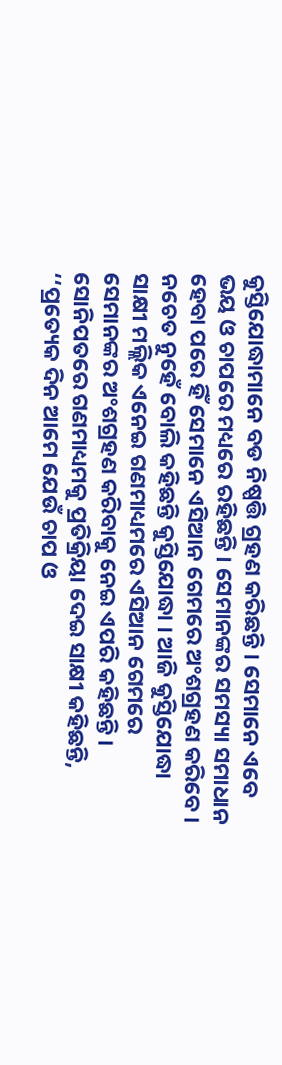କୁସ୍ତିଯୋଦ୍ଧାମାନେ ବଡ ନିଷ୍ପତ୍ତି ଗ୍ରହଣ କରିଛନ୍ତି । ସେମାନେ ଏବେ ଭୟ ଓ ଚାପରେ ମଧ୍ୟରେ ରହିଛନ୍ତି । ସେମାନଙ୍କର ସମସ୍ୟା ସମାଧାନ ହେବା ପରେ ହିଁ ସେମାନେ ଏସିଆନ ଗେମରେ ଅଂଶଗ୍ରହଣ କରିବେ । ନଚେତ ନୁହେଁ ବୋଲି କହିଛନ୍ତି କୁସ୍ତିଯୋଦ୍ଧା । ଆଜି କୁସ୍ତିଯୋଦ୍ଧା ସାକ୍ଷୀ ମଲ୍ଲିକ ଏନେଇ ଗଣମାଧ୍ୟମରେ ଏସିଆନ ଗେମରେ ସେମାନଙ୍କର ଅଂଶଗ୍ରହଣ କରିବାକୁ ନେଇ ଏପରି କହିଛନ୍ତି ।
ସୋନିପତରେ ଗଣମାଧ୍ୟମକୁ ପ୍ରତିକ୍ରିୟା ଦେଇ ସାକ୍ଷୀ କହିଛନ୍ତି, ‘‘ପ୍ରତ୍ୟେକ ଦିନ ଆମେ ଯେଉଁ ଚାପ ଓ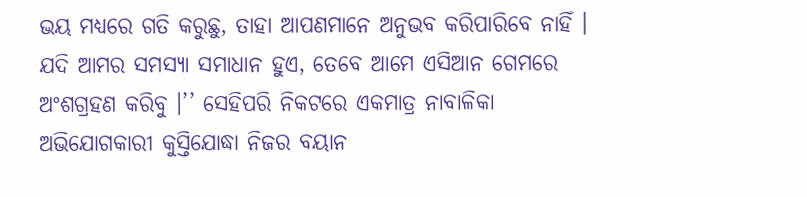ଭୟ ମଧ୍ୟରେ ଗତି କରୁଛୁ, ତାହା ଆପଣମାନେ ଅନୁଭବ କରିପାରିବେ ନାହିଁ । ଯଦି ଆମର ସମସ୍ୟା ସମାଧାନ ହୁଏ, ତେବେ ଆମେ ଏସିଆନ ଗେମରେ ଅଂଶଗ୍ରହଣ କରିବୁ ।’’ ସେହିପରି ନିକଟରେ ଏକମାତ୍ର ନାବାଳିକା ଅଭିଯୋଗକାରୀ କୁସ୍ତିଯୋଦ୍ଧା ନିଜର ବୟାନ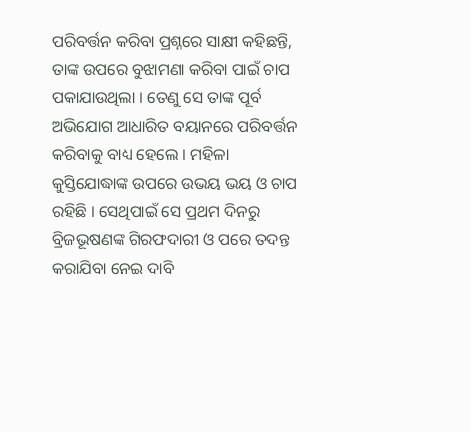ପରିବର୍ତ୍ତନ କରିବା ପ୍ରଶ୍ନରେ ସାକ୍ଷୀ କହିଛନ୍ତି, ତାଙ୍କ ଉପରେ ବୁଝାମଣା କରିବା ପାଇଁ ଚାପ ପକାଯାଉଥିଲା । ତେଣୁ ସେ ତାଙ୍କ ପୂର୍ବ ଅଭିଯୋଗ ଆଧାରିତ ବୟାନରେ ପରିବର୍ତ୍ତନ କରିବାକୁ ବାଧ୍ୟ ହେଲେ । ମହିଳା କୁସ୍ତିଯୋଦ୍ଧାଙ୍କ ଉପରେ ଉଭୟ ଭୟ ଓ ଚାପ ରହିଛି । ସେଥିପାଇଁ ସେ ପ୍ରଥମ ଦିନରୁ ବ୍ରିଜଭୂଷଣଙ୍କ ଗିରଫଦାରୀ ଓ ପରେ ତଦନ୍ତ କରାଯିବା ନେଇ ଦାବି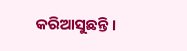କରିଆସୁଛନ୍ତି ।